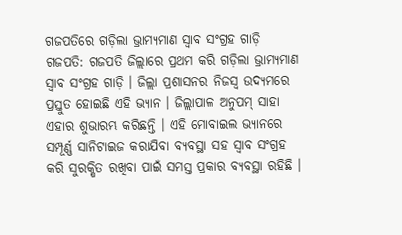ଗଜପତିରେ ଗଡ଼ିଲା ଭ୍ରାମ୍ୟମାଣ ସ୍ୱାବ ସଂଗ୍ରହ ଗାଡ଼ି
ଗଜପତି: ଗଜପତି ଜିଲ୍ଲାରେ ପ୍ରଥମ କରି ଗଡ଼ିଲା ଭ୍ରାମ୍ୟମାଣ ସ୍ୱାବ ସଂଗ୍ରହ ଗାଡ଼ି । ଜିଲ୍ଲା ପ୍ରଶାସନର ନିଜସ୍ଵ ଉଦ୍ୟମରେ ପ୍ରସ୍ତୁତ ହୋଇଛି ଏହି ଭ୍ୟାନ । ଜିଲ୍ଲାପାଳ ଅନୁପମ୍ ସାହା ଏହାର ଶୁଭାରମ୍ଭ କରିଛନ୍ତି । ଏହି ମୋବାଇଲ ଭ୍ୟାନରେ ସମ୍ପୂର୍ଣ୍ଣ ସାନିଟାଇଜ କରାଯିବା ବ୍ୟବସ୍ଥା ସହ ସ୍ୱାବ ସଂଗ୍ରହ କରି ସୁରକ୍ଷିତ ରଖିବା ପାଇଁ ସମସ୍ତ ପ୍ରକାର ବ୍ୟବସ୍ଥା ରହିଛି ।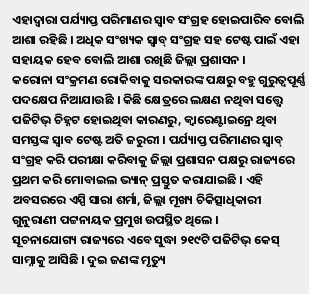ଏହାଦ୍ୱାରା ପର୍ଯ୍ୟାପ୍ତ ପରିମାଣର ସ୍ୱାବ ସଂଗ୍ରହ ହୋଇପାରିବ ବୋଲି ଆଶା ରହିଛି । ଅଧିକ ସଂଖ୍ୟକ ସ୍ୱାବ୍ ସଂଗ୍ରହ ସହ ଟେଷ୍ଟ ପାଇଁ ଏହା ସହାୟକ ହେବ ବୋଲି ଆଶା ରଖିଛି ଜିଲ୍ଲା ପ୍ରଶାସନ ।
କରୋନା ସଂକ୍ରମଣ ରୋକିବାକୁ ସରକାରଙ୍କ ପକ୍ଷରୁ ବହୁ ଗୁରୁତ୍ୱପୂର୍ଣ୍ଣ ପଦକ୍ଷେପ ନିଆଯାଉଛି । କିଛି କ୍ଷେତ୍ରରେ ଲକ୍ଷଣ ନଥିବା ସତ୍ତ୍ୱେ ପଜିଟିଭ୍ ଚିହ୍ନଟ ହୋଇଥିବା କାରଣରୁ, କ୍ୱାରେଣ୍ଟାଇନ୍ରେ ଥିବା ସମସ୍ତଙ୍କ ସ୍ୱାବ ଟେଷ୍ଟ ଅତି ଜରୁରୀ । ପର୍ଯ୍ୟାପ୍ତ ପରିମାଣର ସ୍ୱାବ୍ ସଂଗ୍ରହ କରି ପରୀକ୍ଷା କରିବାକୁ ଜିଲ୍ଲା ପ୍ରଶାସନ ପକ୍ଷରୁ ରାଜ୍ୟରେ ପ୍ରଥମ କରି ମୋବାଇଲ ଭ୍ୟାନ୍ ପ୍ରସ୍ତୁତ କରାଯାଇଛି । ଏହି ଅବସରରେ ଏସ୍ପି ସାରା ଶର୍ମା, ଜିଲ୍ଲା ମୂଖ୍ୟ ଚିକିତ୍ସାଧିକାରୀ ଗୁନୁରାଣୀ ପଟ୍ଟନାୟକ ପ୍ରମୁଖ ଉପସ୍ଥିତ ଥିଲେ ।
ସୂଚନାଯୋଗ୍ୟ ରାଜ୍ୟରେ ଏବେ ସୁଦ୍ଧା ୨୧୯ଟି ପଜିଟିଭ୍ କେସ୍ ସାମ୍ନାକୁ ଆସିଛି । ଦୁଇ ଜଣଙ୍କ ମୃତ୍ୟୁ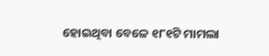ହୋଇଥିବା ବେଳେ ୧୮୧ଟି ମାମଲା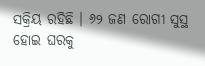ସକ୍ରିୟ ରହିଛି । ୬୨ ଜଣ ରୋଗୀ ସୁସ୍ଥ ହୋଇ ଘରକୁ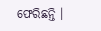ଫେରିଛନ୍ତି ।